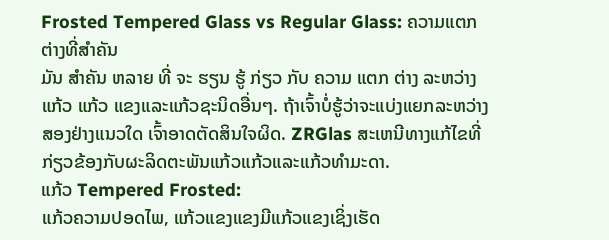Frosted Tempered Glass vs Regular Glass: ຄວາມແຕກຕ່າງທີ່ສໍາຄັນ
ມັນ ສໍາຄັນ ຫລາຍ ທີ່ ຈະ ຮຽນ ຮູ້ ກ່ຽວ ກັບ ຄວາມ ແຕກ ຕ່າງ ລະຫວ່າງແກ້ວ ແກ້ວ ແຂງແລະແກ້ວຊະນິດອື່ນໆ. ຖ້າເຈົ້າບໍ່ຮູ້ວ່າຈະແບ່ງແຍກລະຫວ່າງສອງຢ່າງແນວໃດ ເຈົ້າອາດຕັດສິນໃຈຜິດ. ZRGlas ສະເຫນີທາງແກ້ໄຂທີ່ກ່ຽວຂ້ອງກັບຜະລິດຕະພັນແກ້ວແກ້ວແລະແກ້ວທໍາມະດາ.
ແກ້ວ Tempered Frosted:
ແກ້ວຄວາມປອດໄພ, ແກ້ວແຂງແຂງມີແກ້ວແຂງເຊິ່ງເຮັດ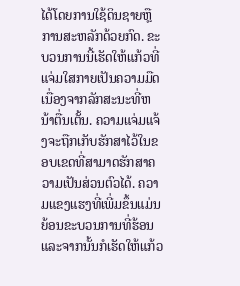ໄດ້ໂດຍການໃຊ້ດິນຊາຍຫຼືການສະຫລັກດ້ວຍກົດ. ຂະບວນການນີ້ເຮັດໃຫ້ແກ້ວທີ່ແຈ່ມໃສກາຍເປັນຄວາມມືດເນື່ອງຈາກລັກສະນະທີ່ຫນ້າຕື່ນເຕັ້ນ. ຄວາມແຈ່ມແຈ້ງຈະຖືກເກັບຮັກສາໄວ້ໃນຂອບເຂດທີ່ສາມາດຮັກສາຄວາມເປັນສ່ວນຕົວໄດ້. ຄວາມແຂງແຮງທີ່ເພີ່ມຂຶ້ນແມ່ນຍ້ອນຂະບວນການທີ່ຮ້ອນແລະຈາກນັ້ນກໍເຮັດໃຫ້ແກ້ວ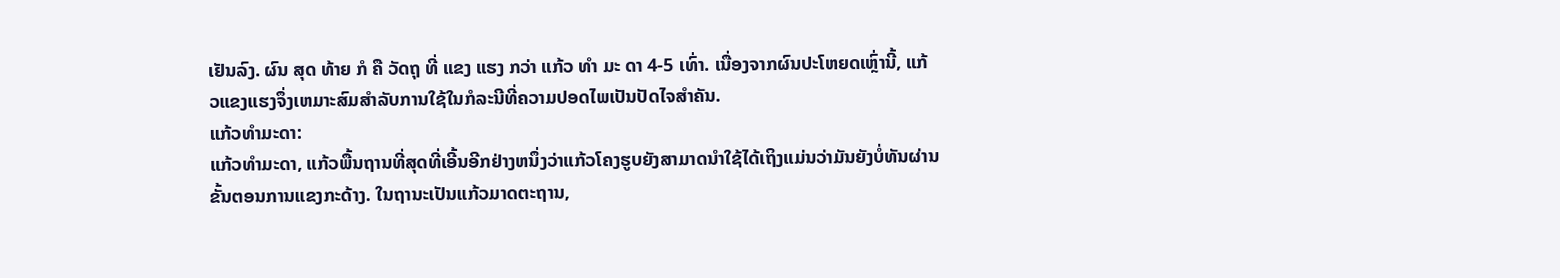ເຢັນລົງ. ຜົນ ສຸດ ທ້າຍ ກໍ ຄື ວັດຖຸ ທີ່ ແຂງ ແຮງ ກວ່າ ແກ້ວ ທໍາ ມະ ດາ 4-5 ເທົ່າ. ເນື່ອງຈາກຜົນປະໂຫຍດເຫຼົ່ານີ້, ແກ້ວແຂງແຮງຈຶ່ງເຫມາະສົມສໍາລັບການໃຊ້ໃນກໍລະນີທີ່ຄວາມປອດໄພເປັນປັດໄຈສໍາຄັນ.
ແກ້ວທໍາມະດາ:
ແກ້ວທໍາມະດາ, ແກ້ວພື້ນຖານທີ່ສຸດທີ່ເອີ້ນອີກຢ່າງຫນຶ່ງວ່າແກ້ວໂຄງຮູບຍັງສາມາດນໍາໃຊ້ໄດ້ເຖິງແມ່ນວ່າມັນຍັງບໍ່ທັນຜ່ານຂັ້ນຕອນການແຂງກະດ້າງ. ໃນຖານະເປັນແກ້ວມາດຕະຖານ,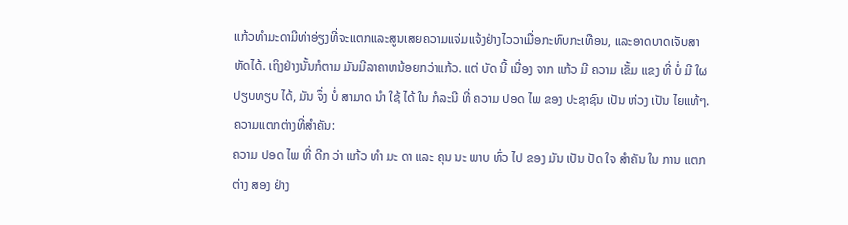ແກ້ວທໍາມະດາມີທ່າອ່ຽງທີ່ຈະແຕກແລະສູນເສຍຄວາມແຈ່ມແຈ້ງຢ່າງໄວວາເມື່ອກະທົບກະເທືອນ, ແລະອາດບາດເຈັບສາຫັດໄດ້. ເຖິງຢ່າງນັ້ນກໍຕາມ ມັນມີລາຄາຫນ້ອຍກວ່າແກ້ວ. ແຕ່ ບັດ ນີ້ ເນື່ອງ ຈາກ ແກ້ວ ມີ ຄວາມ ເຂັ້ມ ແຂງ ທີ່ ບໍ່ ມີ ໃຜ ປຽບທຽບ ໄດ້, ມັນ ຈຶ່ງ ບໍ່ ສາມາດ ນໍາ ໃຊ້ ໄດ້ ໃນ ກໍລະນີ ທີ່ ຄວາມ ປອດ ໄພ ຂອງ ປະຊາຊົນ ເປັນ ຫ່ວງ ເປັນ ໄຍແທ້ໆ.
ຄວາມແຕກຕ່າງທີ່ສໍາຄັນ:
ຄວາມ ປອດ ໄພ ທີ່ ດີກ ວ່າ ແກ້ວ ທໍາ ມະ ດາ ແລະ ຄຸນ ນະ ພາບ ທົ່ວ ໄປ ຂອງ ມັນ ເປັນ ປັດ ໃຈ ສໍາຄັນ ໃນ ການ ແຕກ ຕ່າງ ສອງ ຢ່າງ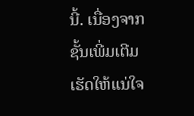ນີ້. ເນື່ອງຈາກຊັ້ນເພີ່ມເຕີມເຮັດໃຫ້ແນ່ໃຈ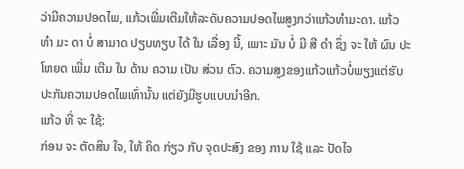ວ່າມີຄວາມປອດໄພ, ແກ້ວເພີ່ມເຕີມໃຫ້ລະດັບຄວາມປອດໄພສູງກວ່າແກ້ວທໍາມະດາ. ແກ້ວ ທໍາ ມະ ດາ ບໍ່ ສາມາດ ປຽບທຽບ ໄດ້ ໃນ ເລື່ອງ ນີ້, ເພາະ ມັນ ບໍ່ ມີ ສີ ດໍາ ຊຶ່ງ ຈະ ໃຫ້ ຜົນ ປະ ໂຫຍດ ເພີ່ມ ເຕີມ ໃນ ດ້ານ ຄວາມ ເປັນ ສ່ວນ ຕົວ. ຄວາມສູງຂອງແກ້ວແກ້ວບໍ່ພຽງແຕ່ຮັບປະກັນຄວາມປອດໄພເທົ່ານັ້ນ ແຕ່ຍັງມີຮູບແບບນໍາອີກ.
ແກ້ວ ທີ່ ຈະ ໃຊ້:
ກ່ອນ ຈະ ຕັດສິນ ໃຈ, ໃຫ້ ຄິດ ກ່ຽວ ກັບ ຈຸດປະສົງ ຂອງ ການ ໃຊ້ ແລະ ປັດໄຈ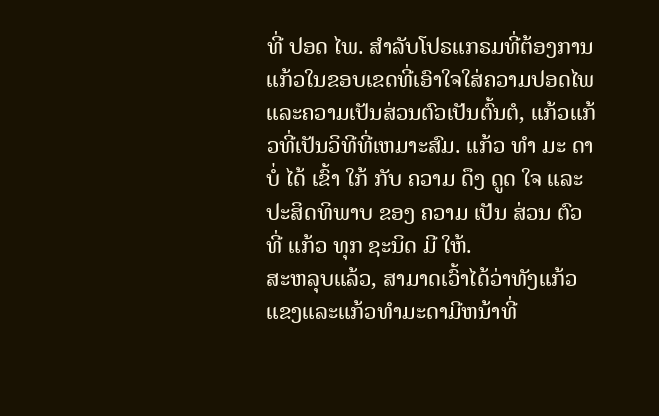ທີ່ ປອດ ໄພ. ສໍາລັບໂປຣແກຣມທີ່ຕ້ອງການແກ້ວໃນຂອບເຂດທີ່ເອົາໃຈໃສ່ຄວາມປອດໄພແລະຄວາມເປັນສ່ວນຕົວເປັນຕົ້ນຕໍ, ແກ້ວແກ້ວທີ່ເປັນວິທີທີ່ເຫມາະສົມ. ແກ້ວ ທໍາ ມະ ດາ ບໍ່ ໄດ້ ເຂົ້າ ໃກ້ ກັບ ຄວາມ ດຶງ ດູດ ໃຈ ແລະ ປະສິດທິພາບ ຂອງ ຄວາມ ເປັນ ສ່ວນ ຕົວ ທີ່ ແກ້ວ ທຸກ ຊະນິດ ມີ ໃຫ້.
ສະຫລຸບແລ້ວ, ສາມາດເວົ້າໄດ້ວ່າທັງແກ້ວແຂງແລະແກ້ວທໍາມະດາມີຫນ້າທີ່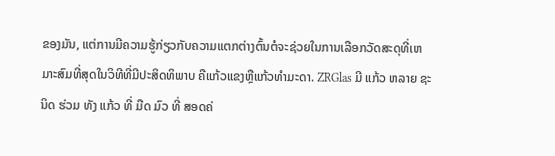ຂອງມັນ, ແຕ່ການມີຄວາມຮູ້ກ່ຽວກັບຄວາມແຕກຕ່າງຕົ້ນຕໍຈະຊ່ວຍໃນການເລືອກວັດສະດຸທີ່ເຫມາະສົມທີ່ສຸດໃນວິທີທີ່ມີປະສິດທິພາບ ຄືແກ້ວແຂງຫຼືແກ້ວທໍາມະດາ. ZRGlas ມີ ແກ້ວ ຫລາຍ ຊະນິດ ຮ່ວມ ທັງ ແກ້ວ ທີ່ ມືດ ມົວ ທີ່ ສອດຄ່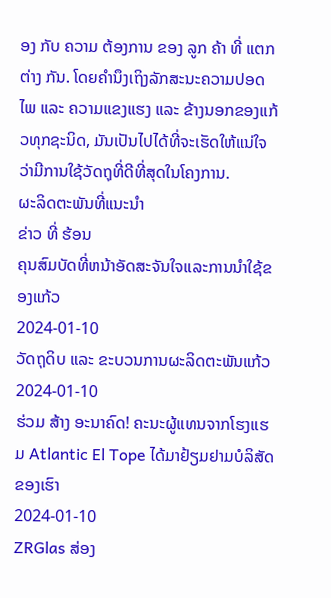ອງ ກັບ ຄວາມ ຕ້ອງການ ຂອງ ລູກ ຄ້າ ທີ່ ແຕກ ຕ່າງ ກັນ. ໂດຍຄໍານຶງເຖິງລັກສະນະຄວາມປອດໄພ ແລະ ຄວາມແຂງແຮງ ແລະ ຂ້າງນອກຂອງແກ້ວທຸກຊະນິດ, ມັນເປັນໄປໄດ້ທີ່ຈະເຮັດໃຫ້ແນ່ໃຈວ່າມີການໃຊ້ວັດຖຸທີ່ດີທີ່ສຸດໃນໂຄງການ.
ຜະລິດຕະພັນທີ່ແນະນໍາ
ຂ່າວ ທີ່ ຮ້ອນ
ຄຸນສົມບັດທີ່ຫນ້າອັດສະຈັນໃຈແລະການນໍາໃຊ້ຂອງແກ້ວ
2024-01-10
ວັດຖຸດິບ ແລະ ຂະບວນການຜະລິດຕະພັນແກ້ວ
2024-01-10
ຮ່ວມ ສ້າງ ອະນາຄົດ! ຄະນະຜູ້ແທນຈາກໂຮງແຮມ Atlantic El Tope ໄດ້ມາຢ້ຽມຢາມບໍລິສັດຂອງເຮົາ
2024-01-10
ZRGlas ສ່ອງ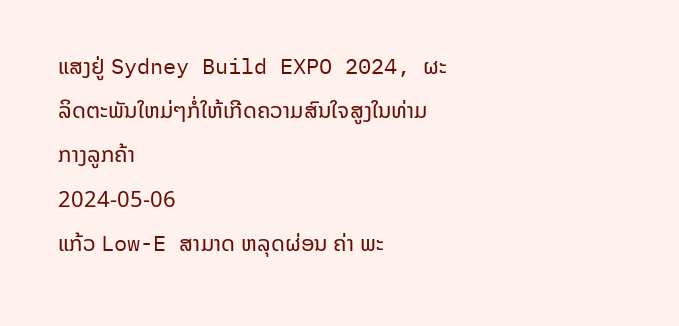ແສງຢູ່ Sydney Build EXPO 2024, ຜະລິດຕະພັນໃຫມ່ໆກໍ່ໃຫ້ເກີດຄວາມສົນໃຈສູງໃນທ່າມກາງລູກຄ້າ
2024-05-06
ແກ້ວ Low-E ສາມາດ ຫລຸດຜ່ອນ ຄ່າ ພະ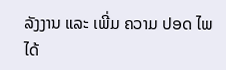ລັງງານ ແລະ ເພີ່ມ ຄວາມ ປອດ ໄພ ໄດ້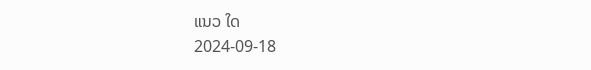ແນວ ໃດ
2024-09-18